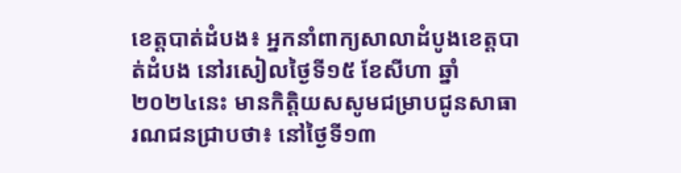ខេត្តបាត់ដំបង៖ អ្នកនាំពាក្យសាលាដំបូងខេត្តបាត់ដំបង នៅរសៀលថ្ងៃទី១៥ ខែសីហា ឆ្នាំ២០២៤នេះ មានកិត្តិយសសូមជម្រាបជូនសាធារណជនជ្រាបថា៖ នៅថ្ងៃទី១៣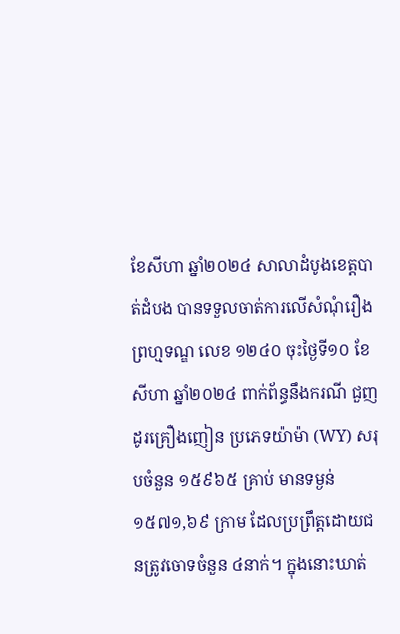ខែសីហា ឆ្នាំ២០២៤ សាលាដំបូងខេត្តបាត់ដំបង បានទទួលចាត់ការលើសំណុំរឿងព្រហ្មទណ្ឌ លេខ ១២៤០ ចុះថ្ងៃទី១០ ខែសីហា ឆ្នាំ២០២៤ ពាក់ព័ន្ធនឹងករណី ជួញដូរគ្រឿងញៀន ប្រភេទយ៉ាម៉ា (WY) សរុបចំនួន ១៥៩៦៥ គ្រាប់ មានទម្ងន់ ១៥៧១,៦៩ ក្រាម ដែលប្រព្រឹត្តដោយជនត្រូវចោទចំនួន ៤នាក់។ ក្នុងនោះឃាត់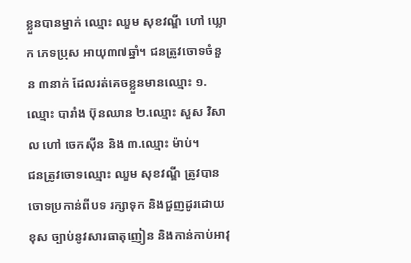ខ្លួនបានម្នាក់ ឈ្មោះ ឈួម សុខវណ្ឌី ហៅ ឃ្លោក ភេទប្រុស អាយុ៣៧ឆ្នាំ។ ជនត្រូវចោទចំនួន ៣នាក់ ដែលរត់គេចខ្លួនមានឈ្មោះ ១.ឈ្មោះ បារាំង ប៊ុនឈាន ២.ឈ្មោះ សួស វិសាល ហៅ ចេកស៊ីន និង ៣.ឈ្មោះ ម៉ាប់។
ជនត្រូវចោទឈ្មោះ ឈួម សុខវណ្ឌី ត្រូវបានចោទប្រកាន់ពីបទ រក្សាទុក និងជួញដូរដោយខុស ច្បាប់នូវសារធាតុញៀន និងកាន់កាប់អាវុ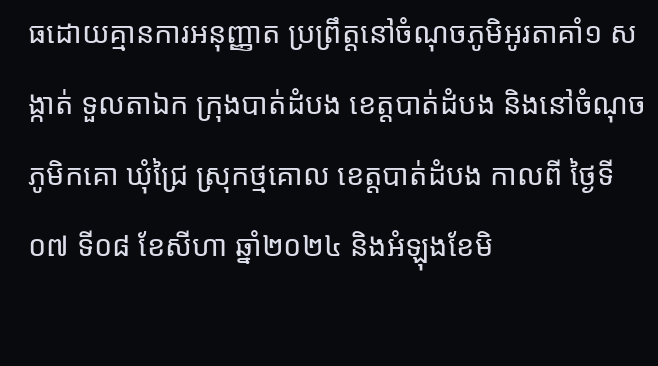ធដោយគ្មានការអនុញ្ញាត ប្រព្រឹត្តនៅចំណុចភូមិអូរតាគាំ១ សង្កាត់ ទួលតាឯក ក្រុងបាត់ដំបង ខេត្តបាត់ដំបង និងនៅចំណុចភូមិកគោ ឃុំជ្រៃ ស្រុកថ្មគោល ខេត្តបាត់ដំបង កាលពី ថ្ងៃទី០៧ ទី០៨ ខែសីហា ឆ្នាំ២០២៤ និងអំឡុងខែមិ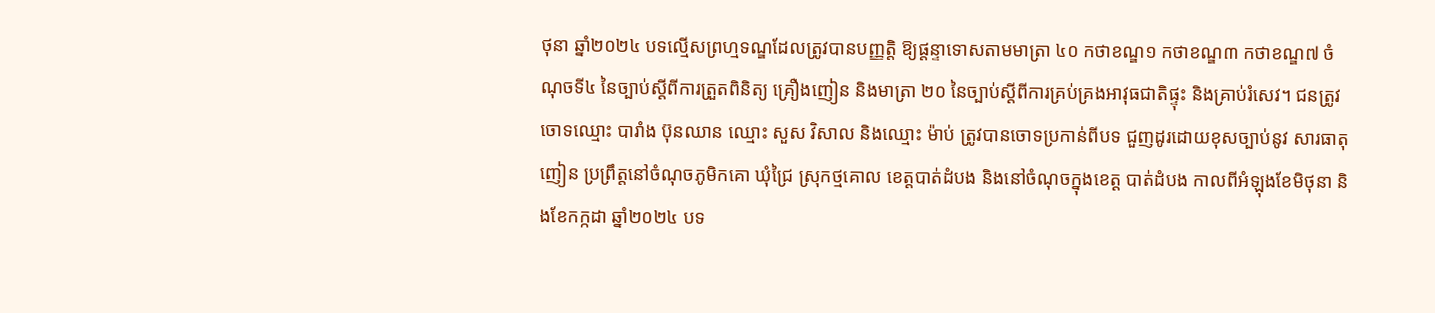ថុនា ឆ្នាំ២០២៤ បទល្មើសព្រហ្មទណ្ឌដែលត្រូវបានបញ្ញត្តិ ឱ្យផ្តន្ទាទោសតាមមាត្រា ៤០ កថាខណ្ឌ១ កថាខណ្ឌ៣ កថាខណ្ឌ៧ ចំណុចទី៤ នៃច្បាប់ស្តីពីការត្រួតពិនិត្យ គ្រឿងញៀន និងមាត្រា ២០ នៃច្បាប់ស្តីពីការគ្រប់គ្រងអាវុធជាតិផ្ទុះ និងគ្រាប់រំសេវ។ ជនត្រូវចោទឈ្មោះ បារាំង ប៊ុនឈាន ឈ្មោះ សួស វិសាល និងឈ្មោះ ម៉ាប់ ត្រូវបានចោទប្រកាន់ពីបទ ជួញដូរដោយខុសច្បាប់នូវ សារធាតុញៀន ប្រព្រឹត្តនៅចំណុចភូមិកគោ ឃុំជ្រៃ ស្រុកថ្មគោល ខេត្តបាត់ដំបង និងនៅចំណុចក្នុងខេត្ត បាត់ដំបង កាលពីអំឡុងខែមិថុនា និងខែកក្កដា ឆ្នាំ២០២៤ បទ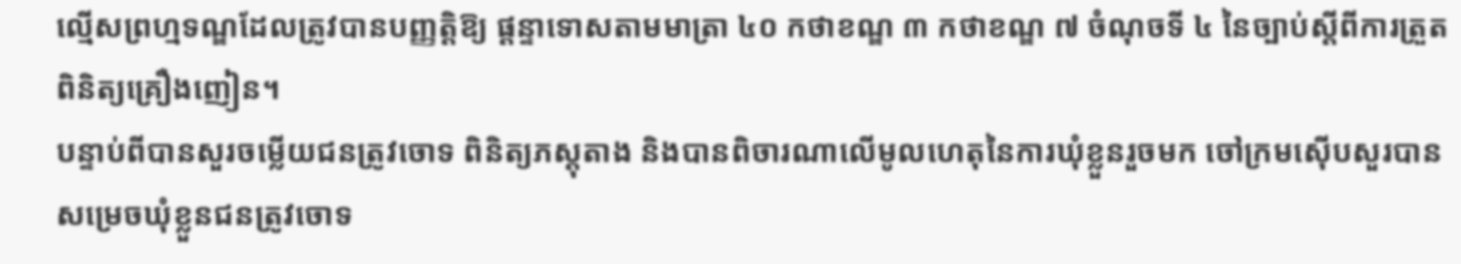ល្មើសព្រហ្មទណ្ឌដែលត្រូវបានបញ្ញត្តិឱ្យ ផ្តន្ទាទោសតាមមាត្រា ៤០ កថាខណ្ឌ ៣ កថាខណ្ឌ ៧ ចំណុចទី ៤ នៃច្បាប់ស្តីពីការត្រួតពិនិត្យគ្រឿងញៀន។
បន្ទាប់ពីបានសួរចម្លើយជនត្រូវចោទ ពិនិត្យភស្តុតាង និងបានពិចារណាលើមូលហេតុនៃការឃុំខ្លួនរួចមក ចៅក្រមស៊ើបសួរបានសម្រេចឃុំខ្លួនជនត្រូវចោទ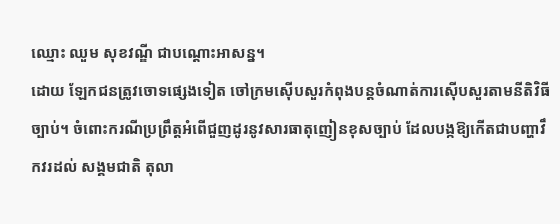ឈ្មោះ ឈួម សុខវណ្ឌី ជាបណ្តោះអាសន្ន។
ដោយ ឡែកជនត្រូវចោទផ្សេងទៀត ចៅក្រមស៊ើបសួរកំពុងបន្តចំណាត់ការស៊ើបសួរតាមនីតិវិធីច្បាប់។ ចំពោះករណីប្រព្រឹត្តអំពើជួញដូរនូវសារធាតុញៀនខុសច្បាប់ ដែលបង្កឱ្យកើតជាបញ្ហាវឹកវរដល់ សង្គមជាតិ តុលា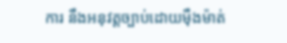ការ នឹងអនុវត្តច្បាប់ដោយម៉ឺងម៉ាត់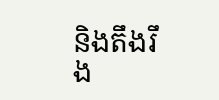និងតឹងរឹង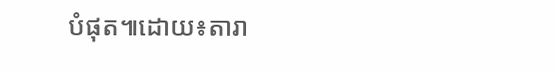បំផុត៕ដោយ៖តារា